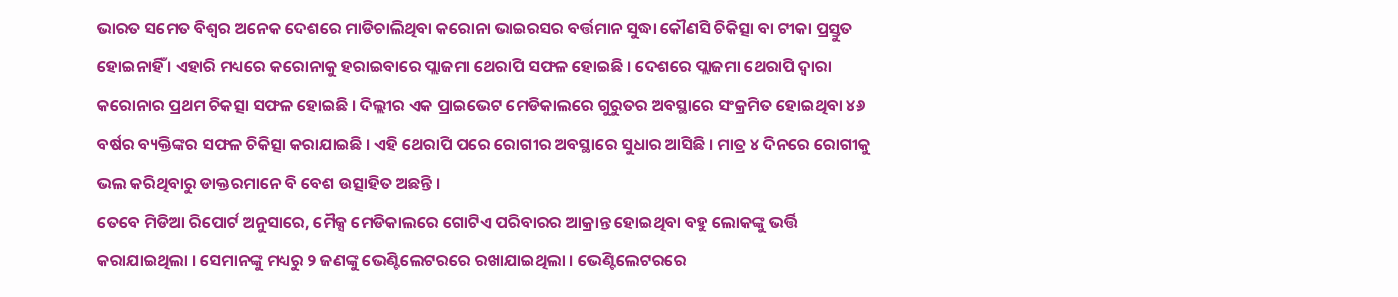ଭାରତ ସମେତ ବିଶ୍ୱର ଅନେକ ଦେଶରେ ମାଡିଚାଲିଥିବା କରୋନା ଭାଇରସର ବର୍ତ୍ତମାନ ସୁଦ୍ଧା କୌଣସି ଚିକିତ୍ସା ବା ଟୀକା ପ୍ରସ୍ତୁତ ହୋଇନାହିଁ । ଏହାରି ମଧ୍ୟରେ କରୋନାକୁ ହରାଇବାରେ ପ୍ଲାଜମା ଥେରାପି ସଫଳ ହୋଇଛି । ଦେଶରେ ପ୍ଲାଜମା ଥେରାପି ଦ୍ୱାରା କରୋନାର ପ୍ରଥମ ଚିକତ୍ସା ସଫଳ ହୋଇଛି । ଦିଲ୍ଲୀର ଏକ ପ୍ରାଇଭେଟ ମେଡିକାଲରେ ଗୁରୁତର ଅବସ୍ଥାରେ ସଂକ୍ରମିତ ହୋଇଥିବା ୪୬ ବର୍ଷର ବ୍ୟକ୍ତିଙ୍କର ସଫଳ ଚିକିତ୍ସା କରାଯାଇଛି । ଏହି ଥେରାପି ପରେ ରୋଗୀର ଅବସ୍ଥାରେ ସୁଧାର ଆସିଛି । ମାତ୍ର ୪ ଦିନରେ ରୋଗୀକୁ ଭଲ କରିଥିବାରୁ ଡାକ୍ତରମାନେ ବି ବେଶ ଉତ୍ସାହିତ ଅଛନ୍ତି ।
ତେବେ ମିଡିଆ ରିପୋର୍ଟ ଅନୁସାରେ, ମୈକ୍ସ ମେଡିକାଲରେ ଗୋଟିଏ ପରିବାରର ଆକ୍ରାନ୍ତ ହୋଇଥିବା ବହୁ ଲୋକଙ୍କୁ ଭର୍ତ୍ତି କରାଯାଇଥିଲା । ସେମାନଙ୍କୁ ମଧ୍ୟରୁ ୨ ଜଣଙ୍କୁ ଭେଣ୍ଟିଲେଟରରେ ରଖାଯାଇଥିଲା । ଭେଣ୍ଟିଲେଟରରେ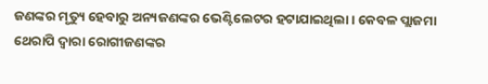ଜଣଙ୍କର ମୃତ୍ୟୁ ହେବାରୁ ଅନ୍ୟଜଣଙ୍କର ଭେଣ୍ଟିଲେଟର ହଟାଯାଇଥିଲା । କେବଳ ପ୍ଲାଜମା ଥେରାପି ଦ୍ୱାରା ରୋଗୀଜଣଙ୍କର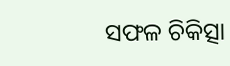ସଫଳ ଚିକିତ୍ସା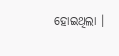ହୋଇଥିଲା ।